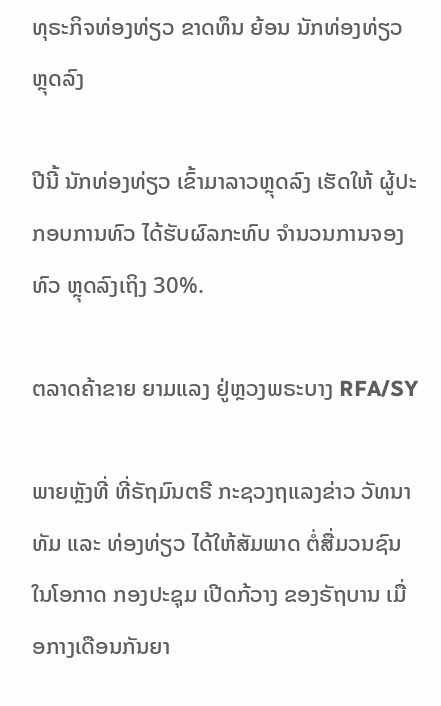ທຸຣະກິຈທ່ອງທ່ຽວ ຂາດທຶນ ຍ້ອນ ນັກທ່ອງທ່ຽວ ຫຼຸດລົງ

ປີນີ້ ນັກທ່ອງທ່ຽວ ເຂົ້າມາລາວຫຼຸດລົງ ເຮັດໃຫ້ ຜູ້ປະກອບການທົວ ໄດ້ຮັບຜົລກະທົບ ຈຳນວນການຈອງທົວ ຫຼຸດລົງເຖິງ 30%.

ຕລາດຄ້າຂາຍ ຍາມແລງ ຢູ່ຫຼວງພຣະບາງ RFA/SY

ພາຍຫຼັງທີ່ ທີ່ຣັຖມົນຕຣີ ກະຊວງຖແລງຂ່າວ ວັທນາທັມ ແລະ ທ່ອງທ່ຽວ ໄດ້ໃຫ້ສັມພາດ ຕໍ່ສື່ມວນຊົນ ໃນໂອກາດ ກອງປະຊຸມ ເປີດກ້ວາງ ຂອງຣັຖບານ ເມື່ອກາງເດືອນກັນຍາ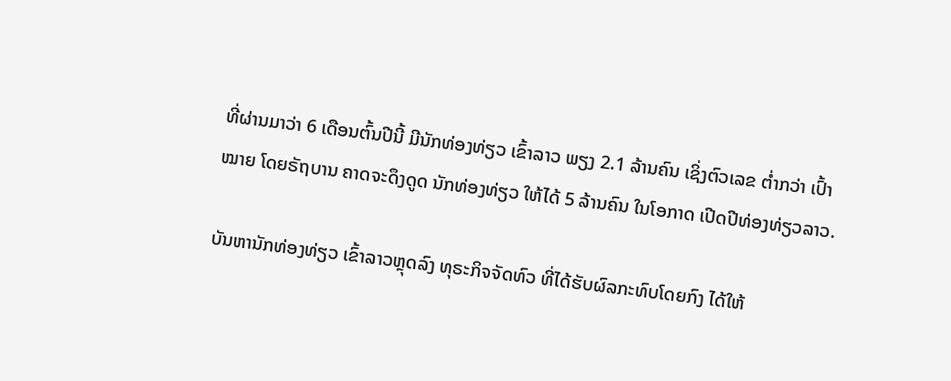ທີ່ຜ່ານມາວ່າ 6 ເດືອນຕົ້ນປີນີ້ ມີນັກທ່ອງທ່ຽວ ເຂົ້າລາວ ພຽງ 2.1 ລ້ານຄົນ ເຊິ່ງຕົວເລຂ ຕໍ່າກວ່າ ເປົ້າໝາຍ ໂດຍຣັຖບານ ຄາດຈະດຶງດູດ ນັກທ່ອງທ່ຽວ ໃຫ້ໄດ້ 5 ລ້ານຄົນ ໃນໂອກາດ ເປີດປີທ່ອງທ່ຽວລາວ.

ບັນຫານັກທ່ອງທ່ຽວ ເຂົ້າລາວຫຼຸດລົງ ທຸຣະກິຈຈັດທົວ ທີ່ໄດ້ຮັບຜົລກະທົບໂດຍກົງ ໄດ້ໃຫ້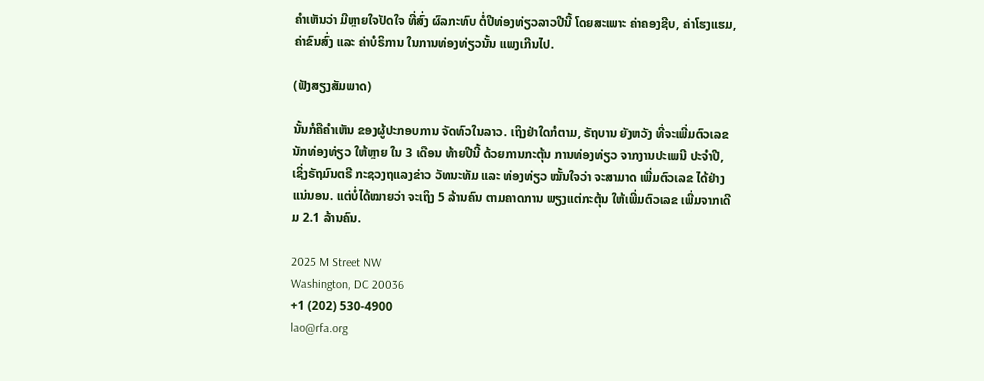ຄຳເຫັນວ່າ ມີຫຼາຍໃຈປັດໃຈ ທີ່ສົ່ງ ຜົລກະທົບ ຕໍ່ປີທ່ອງທ່ຽວລາວປີນີ້ ໂດຍສະເພາະ ຄ່າຄອງຊີບ, ຄ່າໂຮງແຮມ, ຄ່າຂົນສົ່ງ ແລະ ຄ່າບໍຣິການ ໃນການທ່ອງທ່ຽວນັ້ນ ແພງເກີນໄປ.

(ຟັງສຽງສັມພາດ)

ນັ້ນກໍຄືຄຳເຫັນ ຂອງຜູ້ປະກອບການ ຈັດທົວໃນລາວ. ເຖິງຢ່າໃດກໍຕາມ, ຣັຖບານ ຍັງຫວັງ ທີ່ຈະເພີ່ມຕົວເລຂ ນັກທ່ອງທ່ຽວ ໃຫ້ຫຼາຍ ໃນ 3 ເດືອນ ທ້າຍປີນີ້ ດ້ວຍການກະຕຸ້ນ ການທ່ອງທ່ຽວ ຈາກງານປະເພນີ ປະຈຳປີ, ເຊິ່ງຣັຖມົນຕຣີ ກະຊວງຖແລງຂ່າວ ວັທນະທັມ ແລະ ທ່ອງທ່ຽວ ໝັ້ນໃຈວ່າ ຈະສາມາດ ເພີ່ມຕົວເລຂ ໄດ້ຢ່າງແນ່ນອນ. ແຕ່ບໍ່ໄດ້ໝາຍວ່າ ຈະເຖິງ 5 ລ້ານຄົນ ຕາມຄາດການ ພຽງແຕ່ກະຕຸ້ນ ໃຫ້ເພີ່ມຕົວເລຂ ເພີ່ມຈາກເດີມ 2.1 ລ້ານຄົນ.

2025 M Street NW
Washington, DC 20036
+1 (202) 530-4900
lao@rfa.org